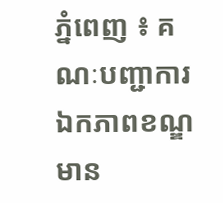ភ្នំពេញ ៖ គណៈបញ្ជាការឯកភាពខណ្ឌមាន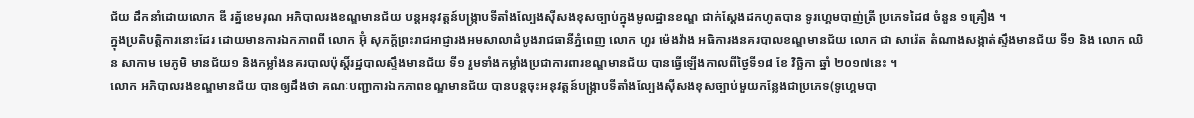ជ័យ ដឹកនាំដោយលោក ឌី រត្ន័ខេមរុណ អភិបាលរងខណ្ឌមានជ័យ បន្តអនុវត្តន៍បង្ក្រាបទីតាំងល្បែងស៊ីសងខុសច្បាប់ក្នុងមូលដ្ឋានខណ្ឌ ជាក់ស្ដែងដកហូតបាន ទូរហ្គេមបាញ់ត្រី ប្រភេទដៃ៨ ចំនួន ១គ្រឿង ។
ក្នុងប្រតិបត្តិការនោះដែរ ដោយមានការឯកភាពពី លោក អ៊ុំ សុភក្ត័ព្រះរាជអាជ្ញារងអមសាលាដំបូងរាជធានីភ្នំពេញ លោក ហួរ ម៉េងវ៉ាង អធិការងនគរបាលខណ្ឌមានជ័យ លោក ជា សារ៉េត តំណាងសង្កាត់ស្ទឹងមានជ័យ ទី១ និង លោក ឈិន សាកាម មេភូមិ មានជ័យ១ និងកម្លាំងនគរបាលប៉ុស្តិ៍រដ្ឋបាលស្ទឹងមានជ័យ ទី១ រួមទាំងកម្លាំងប្រជាការពារខណ្ឌមានជ័យ បានធ្វើឡើងកាលពីថ្ងៃទី១៨ ខែ វិច្ឆិកា ឆ្នាំ ២០១៧នេះ ។
លោក អភិបាលរងខណ្ឌមានជ័យ បានឲ្យដឹងថា គណៈបញ្ជាការឯកភាពខណ្ឌមានជ័យ បានបន្តចុះអនុវត្តន៍បង្ក្រាបទីតាំងល្បែងស៊ីសងខុសច្បាប់មួយកន្លែងជាប្រភេទ(ទូហ្គេមបា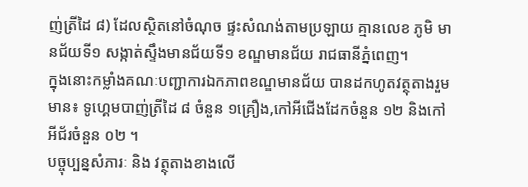ញ់ត្រីដៃ ៨) ដែលស្ថិតនៅចំណុច ផ្ទះសំណង់តាមប្រឡាយ គ្មានលេខ ភូមិ មានជ័យទី១ សង្កាត់ស្ទឹងមានជ័យទី១ ខណ្ឌមានជ័យ រាជធានីភ្នំពេញ។
ក្នុងនោះកម្លាំងគណៈបញ្ជាការឯកភាពខណ្ឌមានជ័យ បានដកហូតវត្ថុតាងរួមមាន៖ ទូហ្គេមបាញ់ត្រីដៃ ៨ ចំនួន ១គ្រឿង,កៅអីជេីងដែកចំនួន ១២ និងកៅអីជ័រចំនួន ០២ ។
បច្ចុប្បន្នសំភារៈ និង វត្ថុតាងខាងលើ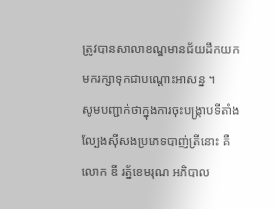ត្រូវបានសាលាខណ្ឌមានជ័យដឹកយកមករក្សាទុកជាបណ្តោះអាសន្ន ។
សូមបញ្ជាក់ថាក្នុងការចុះបង្ក្រាបទីតាំងល្បែងស៊ីសងប្រភេទបាញ់ត្រីនោះ គឺលោក ឌី រត្ន័ខេមរុណ អភិបាល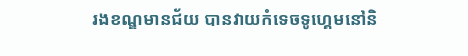រងខណ្ឌមានជ័យ បានវាយកំទេចទូហ្គេមនៅនិ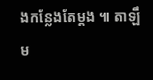ងកន្លែងតែម្តង ៕ តាឡឹម